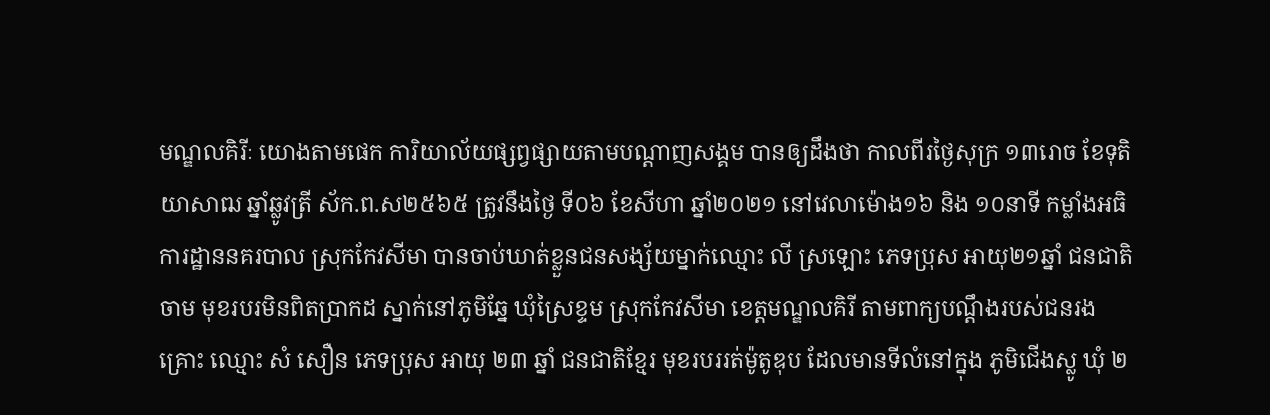មណ្ឌលគិរីៈ យោងតាមផេក ការិយាល័យផ្សព្វផ្សាយតាមបណ្តាញសង្គម បានឲ្យដឹងថា កាលពីរថ្ងៃសុក្រ ១៣រោច ខែទុតិយាសាឍ ឆ្នាំឆ្លូវត្រី ស័ក.ព.ស២៥៦៥ ត្រូវនឹងថ្ងៃ ទី០៦ ខែសីហា ឆ្នាំ២០២១ នៅវេលាម៉ោង១៦ និង ១០នាទី កម្លាំងអធិការដ្ឋាននគរបាល ស្រុកកែវសីមា បានចាប់ឃាត់ខ្លួនជនសង្ស័យម្នាក់ឈ្មោះ លី ស្រឡោះ ភេទប្រុស អាយុ២១ឆ្នាំ ជនជាតិចាម មុខរបរមិនពិតប្រាកដ ស្នាក់នៅភូមិឆ្នែ ឃុំស្រៃខ្ទម ស្រុកកែវសីមា ខេត្តមណ្ឌលគិរី តាមពាក្យបណ្ដឹងរបស់ជនរងគ្រោះ ឈ្មោះ សំ សឿន ភេទប្រុស អាយុ ២៣ ឆ្នាំ ជនជាតិខ្មែរ មុខរបររត់ម៉ូតូឌុប ដែលមានទីលំនៅក្នុង ភូមិជើងស្លូ ឃុំ ២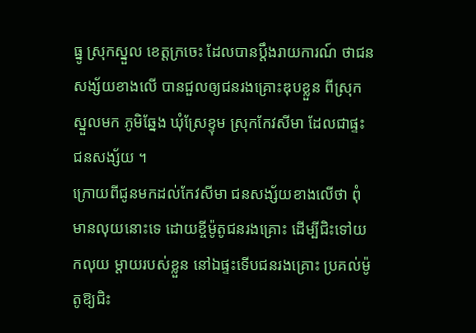ធ្នូ ស្រុកស្នួល ខេត្តក្រចេះ ដែលបានប្តឹងរាយការណ៍ ថាជនសង្ស័យខាងលើ បានជួលឲ្យជនរងគ្រោះឌុបខ្លួន ពីស្រុកស្នួលមក ភូមិឆ្នែង ឃុំស្រែខ្ទុម ស្រុកកែវសីមា ដែលជាផ្ទះជនសង្ស័យ ។
ក្រោយពីជូនមកដល់កែវសីមា ជនសង្ស័យខាងលើថា ពុំមានលុយនោះទេ ដោយខ្ចីម៉ូតូជនរងគ្រោះ ដើម្បីជិះទៅយកលុយ ម្ដាយរបស់ខ្លួន នៅឯផ្ទះទើបជនរងគ្រោះ ប្រគល់ម៉ូតូឱ្យជិះ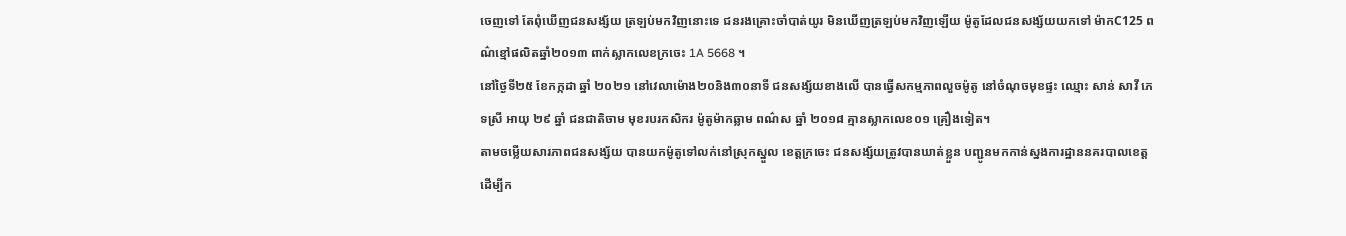ចេញទៅ តែពុំឃើញជនសង្ស័យ ត្រឡប់មកវិញនោះទេ ជនរងគ្រោះចាំបាត់យូរ មិនឃើញត្រឡប់មកវិញឡើយ ម៉ូតូដែលជនសង្ស័យយកទៅ ម៉ាកC125 ពណ៌ខ្មៅផលិតឆ្នាំ២០១៣ ពាក់ស្លាកលេខក្រចេះ 1A 5668 ។
នៅថ្ងៃទី២៥ ខែកក្កដា ឆ្នាំ ២០២១ នៅវេលាម៉ោង២០និង៣០នាទី ជនសង្ស័យខាងលើ បានធ្វើសកម្មភាពលួចម៉ូតូ នៅចំណុចមុខផ្ទះ ឈ្មោះ សាន់ សាវី ភេទស្រី អាយុ ២៩ ឆ្នាំ ជនជាតិចាម មុខរបរកសិករ ម៉ូតូម៉ាកឆ្លាម ពណ៌ស ឆ្នាំ ២០១៨ គ្មានស្លាកលេខ០១ គ្រឿងទៀត។
តាមចម្លើយសារភាពជនសង្ស័យ បានយកម៉ូតូទៅលក់នៅស្រុកស្នួល ខេត្តក្រចេះ ជនសង្ស័យត្រូវបានឃាត់ខ្លួន បញ្ជូនមកកាន់ស្នងការដ្ឋាននគរបាលខេត្ត ដើម្បីក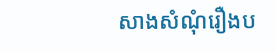សាងសំណុំរឿងប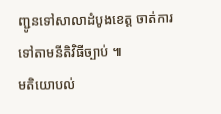ញ្ជូនទៅសាលាដំបូងខេត្ត ចាត់ការទៅតាមនីតិវិធីច្បាប់ ៕
មតិយោបល់